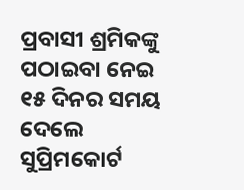ପ୍ରବାସୀ ଶ୍ରମିକଙ୍କୁ ପଠାଇବା ନେଇ ୧୫ ଦିନର ସମୟ ଦେଲେ ସୁପ୍ରିମକୋର୍ଟ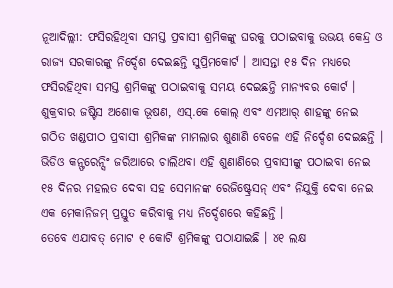ନୂଆଦିଲ୍ଲୀ: ଫସିରହିଥିବା ସମସ୍ତ ପ୍ରବାସୀ ଶ୍ରମିକଙ୍କୁ ଘରକୁ ପଠାଇବାକୁ ଉଭୟ କେନ୍ଦ୍ର ଓ ରାଜ୍ୟ ସରକାରଙ୍କୁ ନିର୍ଦ୍ଦେଶ ଦେଇଛନ୍ତି ସୁପ୍ରିମକୋର୍ଟ । ଆସନ୍ତା ୧୫ ଦିନ ମଧ୍ୟରେ ଫସିରହିଥିବା ସମସ୍ତ ଶ୍ରମିକଙ୍କୁ ପଠାଇବାକୁ ସମୟ ଦେଇଛନ୍ତି ମାନ୍ୟବର କୋର୍ଟ । ଶୁକ୍ରବାର ଜଷ୍ଟିସ ଅଶୋକ ଭୂଷଣ, ଏସ୍.କେ କୋଲ୍ ଏବଂ ଏମଆର୍ ଶାହଙ୍କୁ ନେଇ ଗଠିତ ଖଣ୍ଡପୀଠ ପ୍ରବାସୀ ଶ୍ରମିକଙ୍କ ମାମଲାର ଶୁଣାଣି ବେଳେ ଏହି ନିର୍ଦ୍ଦେଶ ଦେଇଛନ୍ତି । ଭିଡିଓ କନ୍ଫରେନ୍ସିଂ ଜରିଆରେ ଚାଲିଥବା ଏହି ଶୁଣାଣିରେ ପ୍ରବାସୀଙ୍କୁ ପଠାଇବା ନେଇ ୧୫ ଦିନର ମହଲତ ଦେବା ସହ ସେମାନଙ୍କ ରେଜିଷ୍ଟ୍ରେସନ୍ ଏବଂ ନିଯୁକ୍ତି ଦେବା ନେଇ ଏକ ମେକାନିଜମ୍ ପ୍ରସ୍ତୁତ କରିବାକୁ ମଧ୍ୟ ନିର୍ଦ୍ଦେଶରେ କହିଛନ୍ତି ।
ତେବେ ଏଯାବତ୍ ମୋଟ ୧ କୋଟି ଶ୍ରମିକଙ୍କୁ ପଠାଯାଇଛି । ୪୧ ଲକ୍ଷ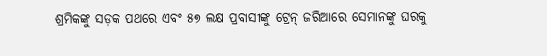ଶ୍ରମିକଙ୍କୁ ସଡ଼କ ପଥରେ ଏବଂ ୫୭ ଲକ୍ଷ ପ୍ରବାସୀଙ୍କୁ ଟ୍ରେନ୍ ଜରିଆରେ ସେମାନଙ୍କୁ ଘରକୁ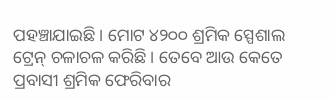ପହଞ୍ଚାଯାଇଛି । ମୋଟ ୪୨୦୦ ଶ୍ରମିକ ସ୍ପେଶାଲ ଟ୍ରେନ୍ ଚଳାଚଳ କରିଛି । ତେବେ ଆଉ କେତେ ପ୍ରବାସୀ ଶ୍ରମିକ ଫେରିବାର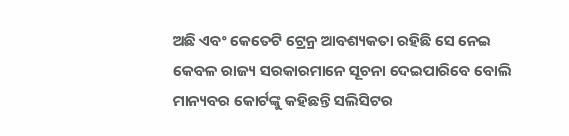ଅଛି ଏବଂ କେତେଟି ଟ୍ରେନ୍ର ଆବଶ୍ୟକତା ରହିଛି ସେ ନେଇ କେବଳ ରାଜ୍ୟ ସରକାରମାନେ ସୂଚନା ଦେଇପାରିବେ ବୋଲି ମାନ୍ୟବର କୋର୍ଟଙ୍କୁ କହିଛନ୍ତି ସଲିସିଟର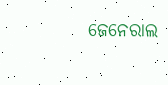ଜେନେରାଲ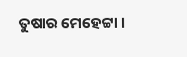ତୁଷାର ମେହେଟ୍ଟା ।